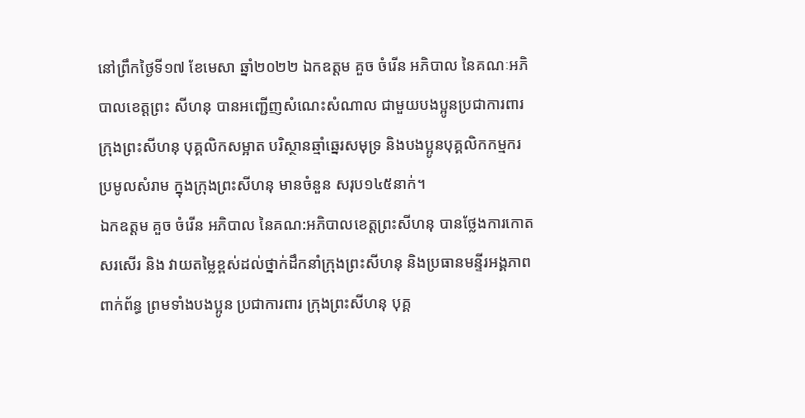នៅព្រឹកថ្ងៃទី១៧ ខែមេសា ឆ្នាំ២០២២ ឯកឧត្តម គួច ចំរើន អភិបាល នៃគណៈអភិបាលខេត្តព្រះ សីហនុ បានអញ្ជើញសំណេះសំណាល ជាមួយបងប្អូនប្រជាការពារ ក្រុងព្រះសីហនុ បុគ្គលិកសម្អាត បរិស្ថានឆ្មាំឆ្នេរសមុទ្រ និងបងប្អូនបុគ្គលិកកម្មករប្រមូលសំរាម ក្នុងក្រុងព្រះសីហនុ មានចំនួន សរុប១៤៥នាក់។
ឯកឧត្តម គួច ចំរើន អភិបាល នៃគណ:អភិបាលខេត្តព្រះសីហនុ បានថ្លែងការកោតសរសើរ និង វាយតម្លៃខ្ពស់ដល់ថ្នាក់ដឹកនាំក្រុងព្រះសីហនុ និងប្រធានមន្ទីរអង្គភាពពាក់ព័ន្ធ ព្រមទាំងបងប្អូន ប្រជាការពារ ក្រុងព្រះសីហនុ បុគ្គ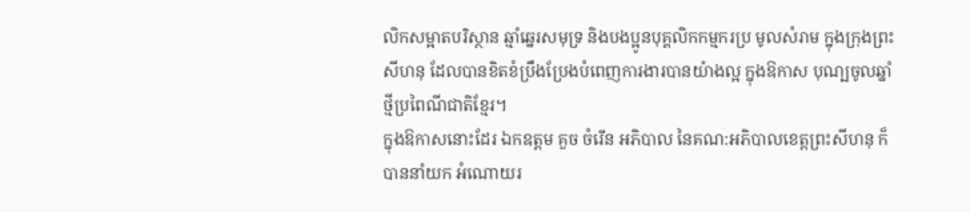លិកសម្អាតបរិស្ថាន ឆ្មាំឆ្នេរសមុទ្រ និងបងប្អូនបុគ្គលិកកម្មករប្រ មូលសំរាម ក្នុងក្រុងព្រះសីហនុ ដែលបានខិតខំប្រឹងប្រែងបំពេញការងារបានយ៉ាងល្អ ក្នុងឱកាស បុណ្បចូលឆ្នាំថ្មីប្រពៃណីជាតិខ្មែរ។
ក្នុងឱកាសនោះដែរ ឯកឧត្តម គួច ចំរើន អភិបាល នៃគណ:អភិបាលខេត្តព្រះសីហនុ ក៏បាននាំយក អំណោយរ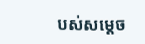បស់សម្តេច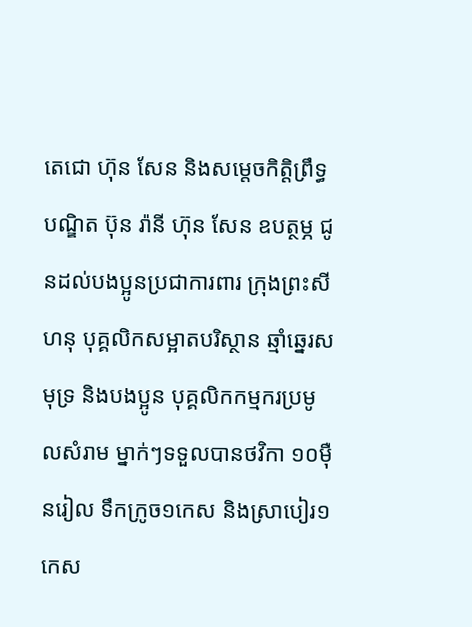តេជោ ហ៊ុន សែន និងសម្តេចកិត្តិព្រឹទ្ធបណ្ឌិត ប៊ុន រ៉ានី ហ៊ុន សែន ឧបត្ថម្ភ ជូនដល់បងប្អូនប្រជាការពារ ក្រុងព្រះសីហនុ បុគ្គលិកសម្អាតបរិស្ថាន ឆ្មាំឆ្នេរសមុទ្រ និងបងប្អូន បុគ្គលិកកម្មករប្រមូលសំរាម ម្នាក់ៗទទួលបានថវិកា ១០ម៉ឺនរៀល ទឹកក្រូច១កេស និងស្រាបៀរ១កេស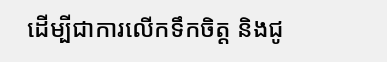ដើម្បីជាការលើកទឹកចិត្ត និងជូ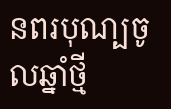នពរបុណ្បចូលឆ្នាំថ្មី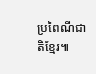ប្រពៃណីជាតិខ្មែរ៕